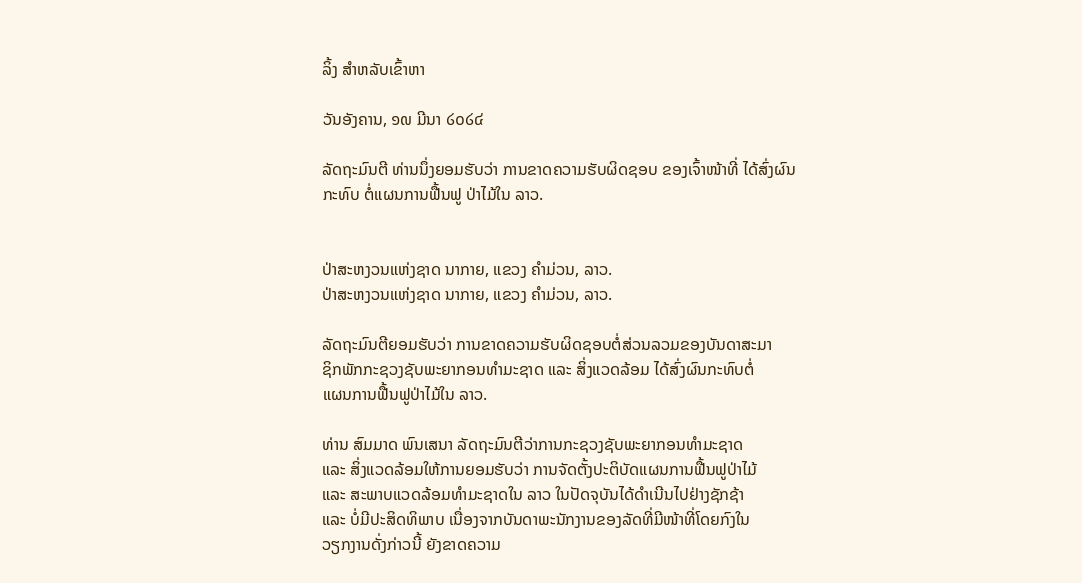ລິ້ງ ສຳຫລັບເຂົ້າຫາ

ວັນອັງຄານ, ໑໙ ມີນາ ໒໐໒໔

ລັດຖະມົນຕີ ທ່ານນຶ່ງຍອມຮັບວ່າ ການຂາດຄວາມຮັບຜິດຊອບ ຂອງເຈົ້າໜ້າທີ່ ໄດ້ສົ່ງຜົນກະທົບ ຕໍ່ແຜນການຟື້ນຟູ ປ່າໄມ້ໃນ ລາວ.


ປ່າສະຫງວນແຫ່ງຊາດ ນາກາຍ, ແຂວງ ຄຳມ່ວນ, ລາວ.
ປ່າສະຫງວນແຫ່ງຊາດ ນາກາຍ, ແຂວງ ຄຳມ່ວນ, ລາວ.

ລັດຖະມົນຕີຍອມຮັບວ່າ ການຂາດຄວາມຮັບຜິດຊອບຕໍ່ສ່ວນລວມຂອງບັນດາສະມາ
ຊິກພັກກະຊວງຊັບພະຍາກອນທຳມະຊາດ ແລະ ສິ່ງແວດລ້ອມ ໄດ້ສົ່ງຜົນກະທົບຕໍ່
ແຜນການຟື້ນຟູປ່າໄມ້ໃນ ລາວ.

ທ່ານ ສົມມາດ ພົນເສນາ ລັດຖະມົນຕີວ່າການກະຊວງຊັບພະຍາກອນທຳມະຊາດ
ແລະ ສິ່ງແວດລ້ອມໃຫ້ການຍອມຮັບວ່າ ການຈັດຕັ້ງປະຕິບັດແຜນການຟື້ນຟູປ່າໄມ້
ແລະ ສະພາບແວດລ້ອມທຳມະຊາດໃນ ລາວ ໃນປັດຈຸບັນໄດ້ດຳເນີນໄປຢ່າງຊັກຊ້າ
ແລະ ບໍ່ມີປະສິດທິພາບ ເນື່ອງຈາກບັນດາພະນັກງານຂອງລັດທີ່ມີໜ້າທີ່ໂດຍກົງໃນ
ວຽກງານດັ່ງກ່າວນີ້ ຍັງຂາດຄວາມ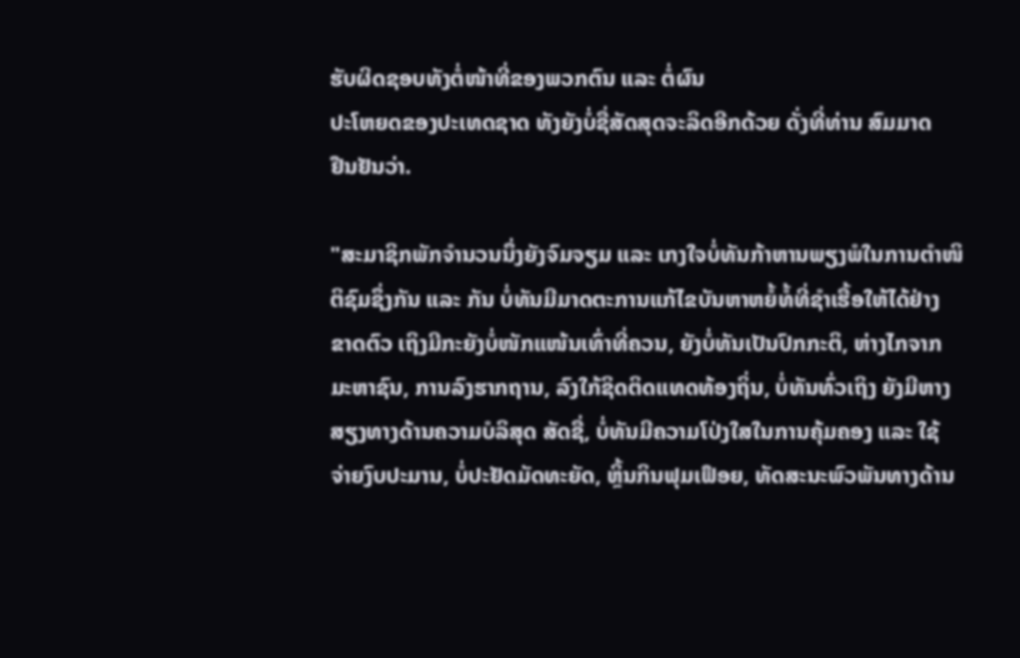ຮັບຜິດຊອບທັງຕໍ່ໜ້າທີ່ຂອງພວກຕົນ ແລະ ຕໍ່ຜົນ
ປະໂຫຍດຂອງປະເທດຊາດ ທັງຍັງບໍ່ຊື່ສັດສຸດຈະລິດອີກດ້ວຍ ດັ່ງທີ່ທ່ານ ສົມມາດ
ຢືນຢັນວ່າ.

"ສະມາຊິກພັກຈຳນວນນຶ່ງຍັງຈົມຈຽມ ແລະ ເກງໃຈບໍ່ທັນກ້າຫານພຽງພໍໃນການຕຳໜິ
ຕິຊົມຊຶ່ງກັນ ແລະ ກັນ ບໍ່ທັນມີມາດຕະການແກ້ໄຂບັນຫາຫຍໍ້ທໍ້ທີ່ຊຳເຮື້ອໃຫ້ໄດ້ຢ່າງ
ຂາດຕົວ ເຖິງມີກະຍັງບໍ່ໜັກແໜ້ນເທົ່າທີ່ຄວນ, ຍັງບໍ່ທັນເປັນປົກກະຕິ, ຫ່າງໄກຈາກ
ມະຫາຊົນ, ການລົງຮາກຖານ, ລົງໃກ້ຊິດຕິດແທດທ້ອງຖິ່ນ, ບໍ່ທັນທົ່ວເຖິງ ຍັງມີຫາງ
ສຽງທາງດ້ານຄວາມບໍລິສຸດ ສັດຊື່, ບໍ່ທັນມີຄວາມໂປ່ງໃສໃນການຄຸ້ມຄອງ ແລະ ໃຊ້
ຈ່າຍງົບປະມານ, ບໍ່ປະຢັດມັດທະຍັດ, ຫຼິ້ນກິນຟຸມເຟຶອຍ, ທັດສະນະພົວພັນທາງດ້ານ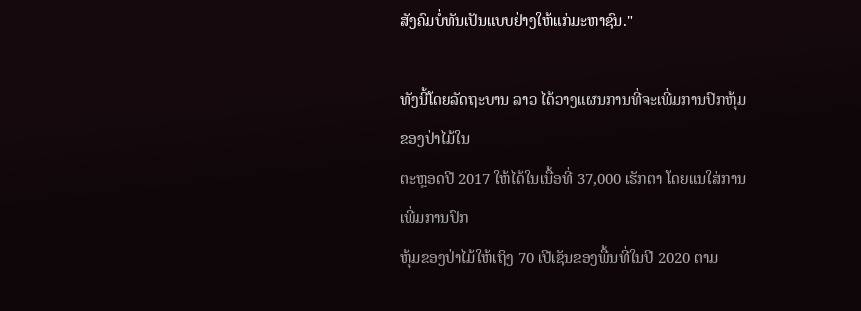ສັງຄົມບໍ່ທັນເປັນແບບຢ່າງໃຫ້ແກ່ມະຫາຊົນ."

ທັງນີ້ໂດຍລັດຖະບານ ລາວ ໄດ້ວາງແຜນການທີ່ຈະເພີ່ມການປົກຫຸ້ມຂອງປ່າໄມ້ໃນ
ຕະຫຼອດປີ 2017 ໃຫ້ໄດ້ໃນເນື້ອທີ່ 37,000 ເຮັກຕາ ໂດຍແນໃສ່ການເພີ່ມການປົກ
ຫຸ້ມຂອງປ່າໄມ້ໃຫ້ເຖິງ 70 ເປີເຊັນຂອງພື້ນທີ່ໃນປີ 2020 ຕາມ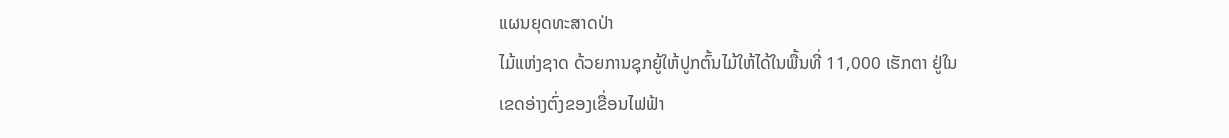ແຜນຍຸດທະສາດປ່າ
ໄມ້ແຫ່ງຊາດ ດ້ວຍການຊຸກຍູ້ໃຫ້ປູກຕົ້ນໄມ້ໃຫ້ໄດ້ໃນພື້ນທີ່ 11,000 ເຮັກຕາ ຢູ່ໃນ
ເຂດອ່າງຕົ່ງຂອງເຂື່ອນໄຟຟ້າ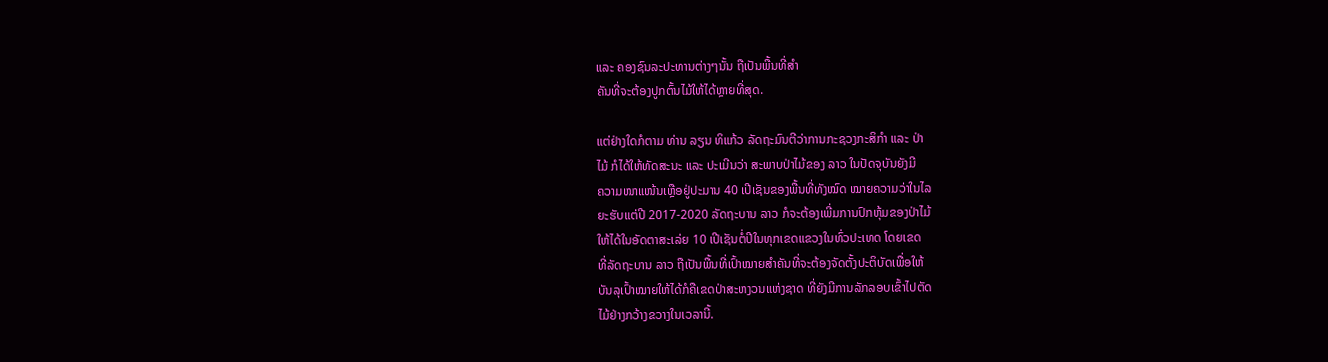ແລະ ຄອງຊົນລະປະທານຕ່າງໆນັ້ນ ຖືເປັນພື້ນທີ່ສຳ
ຄັນທີ່ຈະຕ້ອງປູກຕົ້ນໄມ້ໃຫ້ໄດ້ຫຼາຍທີ່ສຸດ.

ແຕ່ຢ່າງໃດກໍຕາມ ທ່ານ ລຽນ ທິແກ້ວ ລັດຖະມົນຕີວ່າການກະຊວງກະສິກຳ ແລະ ປ່າ
ໄມ້ ກໍໄດ້ໃຫ້ທັດສະນະ ແລະ ປະເມີນວ່າ ສະພາບປ່າໄມ້ຂອງ ລາວ ໃນປັດຈຸບັນຍັງມີ
ຄວາມໜາແໜ້ນເຫຼືອຢູ່ປະມານ 40 ເປີເຊັນຂອງພື້ນທີ່ທັງໝົດ ໝາຍຄວາມວ່າໃນໄລ
ຍະຮັບແຕ່ປີ 2017-2020 ລັດຖະບານ ລາວ ກໍຈະຕ້ອງເພີ່ມການປົກຫຸ້ມຂອງປ່າໄມ້
ໃຫ້ໄດ້ໃນອັດຕາສະເລ່ຍ 10 ເປີເຊັນຕໍ່ປີໃນທຸກເຂດແຂວງໃນທົ່ວປະເທດ ໂດຍເຂດ
ທີ່ລັດຖະບານ ລາວ ຖືເປັນພື້ນທີ່ເປົ້າໝາຍສຳຄັນທີ່ຈະຕ້ອງຈັດຕັ້ງປະຕິບັດເພື່ອໃຫ້
ບັນລຸເປົ້າໝາຍໃຫ້ໄດ້ກໍຄືເຂດປ່າສະຫງວນແຫ່ງຊາດ ທີ່ຍັງມີການລັກລອບເຂົ້າໄປຕັດ
ໄມ້ຢ່າງກວ້າງຂວາງໃນເວລານີ້.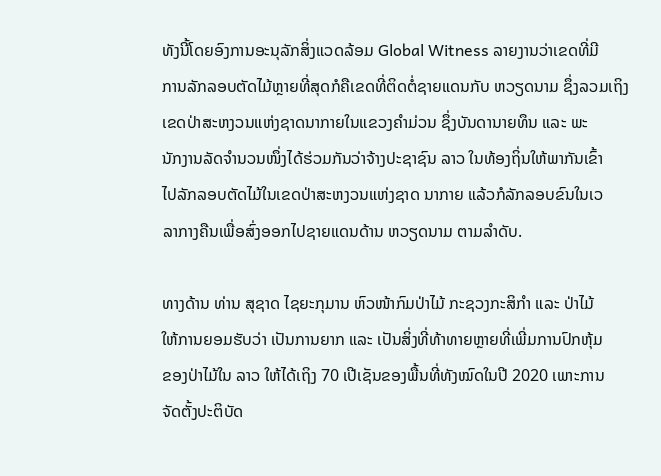ທັງນີ້ໂດຍອົງການອະນຸລັກສິ່ງແວດລ້ອມ Global Witness ລາຍງານວ່າເຂດທີ່ມີ
ການລັກລອບຕັດໄມ້ຫຼາຍທີ່ສຸດກໍຄືເຂດທີ່ຕິດຕໍ່ຊາຍແດນກັບ ຫວຽດນາມ ຊຶ່ງລວມເຖິງ
ເຂດປ່າສະຫງວນແຫ່ງຊາດນາກາຍໃນແຂວງຄຳມ່ວນ ຊຶ່ງບັນດານາຍທຶນ ແລະ ພະ
ນັກງານລັດຈຳນວນໜຶ່ງໄດ້ຮ່ວມກັນວ່າຈ້າງປະຊາຊົນ ລາວ ໃນທ້ອງຖິ່ນໃຫ້ພາກັນເຂົ້າ
ໄປລັກລອບຕັດໄມ້ໃນເຂດປ່າສະຫງວນແຫ່ງຊາດ ນາກາຍ ແລ້ວກໍລັກລອບຂົນໃນເວ
ລາກາງຄືນເພື່ອສົ່ງອອກໄປຊາຍແດນດ້ານ ຫວຽດນາມ ຕາມລຳດັບ.

ທາງດ້ານ ທ່ານ ສຸຊາດ ໄຊຍະກຸມານ ຫົວໜ້າກົມປ່າໄມ້ ກະຊວງກະສິກຳ ແລະ ປ່າໄມ້
ໃຫ້ການຍອມຮັບວ່າ ເປັນການຍາກ ແລະ ເປັນສິ່ງທີ່ທ້າທາຍຫຼາຍທີ່ເພີ່ມການປົກຫຸ້ມ
ຂອງປ່າໄມ້ໃນ ລາວ ໃຫ້ໄດ້ເຖິງ 70 ເປີເຊັນຂອງພື້ນທີ່ທັງໝົດໃນປີ 2020 ເພາະການ
ຈັດຕັ້ງປະຕິບັດ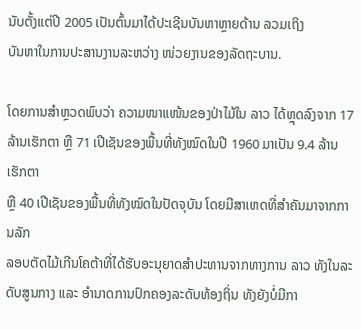ນັບຕັ້ງແຕ່ປີ 2005 ເປັນຕົ້ນມາໄດ້ປະເຊີນບັນຫາຫຼາຍດ້ານ ລວມເຖິງ
ບັນຫາໃນການປະສານງານລະຫວ່າງ ໜ່ວຍງານຂອງລັດຖະບານ.

ໂດຍການສຳຫຼວດພົບວ່າ ຄວາມໜາແໜ້ນຂອງປ່າໄມ້ໃນ ລາວ ໄດ້ຫຼຸດລົງຈາກ 17
ລ້ານເຮັກຕາ ຫຼື 71 ເປີເຊັນຂອງພື້ນທີ່ທັງໝົດໃນປີ 1960 ມາເປັນ 9.4 ລ້ານເຮັກຕາ
ຫຼື 40 ເປີເຊັນຂອງພື້ນທີ່ທັງໝົດໃນປັດຈຸບັນ ໂດຍມີສາເຫດທີ່ສຳຄັນມາຈາກການລັກ
ລອບຕັດໄມ້ເກີນໂຄຕ້າທີ່ໄດ້ຮັບອະນຸຍາດສຳປະທານຈາກທາງການ ລາວ ທັງໃນລະ
ດັບສູນກາງ ແລະ ອຳນາດການປົກຄອງລະດັບທ້ອງຖິ່ນ ທັງຍັງບໍ່ມີກາ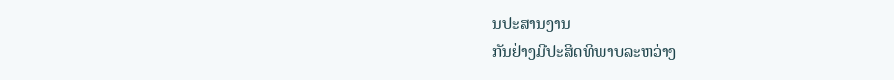ນປະສານງານ
ກັນຢ່າງມີປະສິດທິພາບລະຫວ່າງ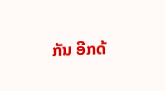ກັນ ອີກດ້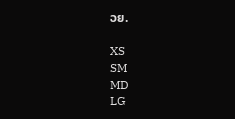ວຍ.

XS
SM
MD
LG